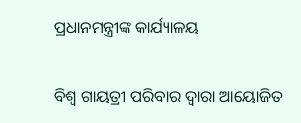ପ୍ରଧାନମନ୍ତ୍ରୀଙ୍କ କାର୍ଯ୍ୟାଳୟ

ବିଶ୍ୱ ଗାୟତ୍ରୀ ପରିବାର ଦ୍ୱାରା ଆୟୋଜିତ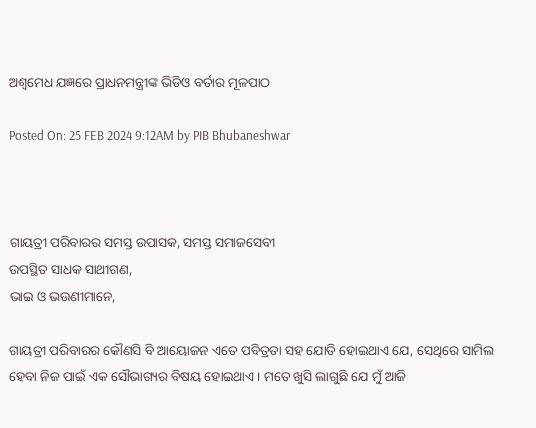ଅଶ୍ୱମେଧ ଯଜ୍ଞରେ ପ୍ରାଧନମନ୍ତ୍ରୀଙ୍କ ଭିଡିଓ ବର୍ତାର ମୂଳପାଠ

Posted On: 25 FEB 2024 9:12AM by PIB Bhubaneshwar



ଗାୟତ୍ରୀ ପରିବାରର ସମସ୍ତ ଉପାସକ, ସମସ୍ତ ସମାଜସେବୀ
ଉପସ୍ଥିତ ସାଧକ ସାଥୀଗଣ,
ଭାଇ ଓ ଭଉଣୀମାନେ,

ଗାୟତ୍ରୀ ପରିବାରର କୌଣସି ବି ଆୟୋଜନ ଏତେ ପବିତ୍ରତା ସହ ଯୋଡି ହୋଇଥାଏ ଯେ, ସେଥିରେ ସାମିଲ ହେବା ନିଜ ପାଇଁ ଏକ ସୌଭାଗ୍ୟର ବିଷୟ ହୋଇଥାଏ । ମତେ ଖୁସି ଲାଗୁଛି ଯେ ମୁଁ ଆଜି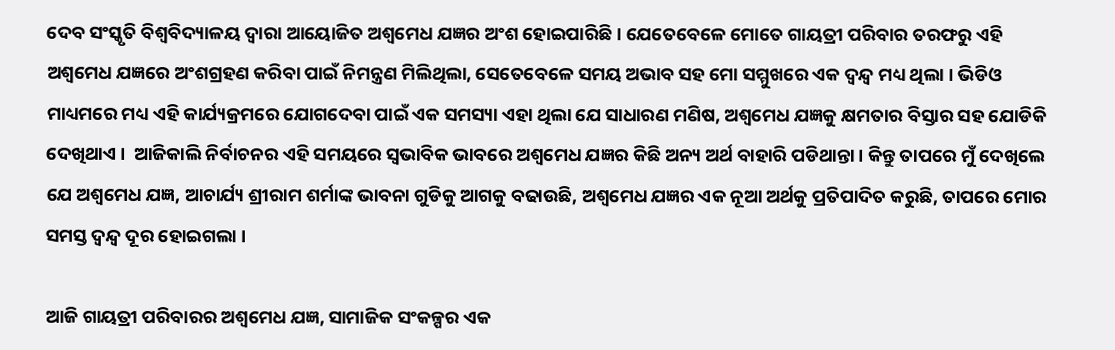ଦେବ ସଂସ୍କୃତି ବିଶ୍ୱବିଦ୍ୟାଳୟ ଦ୍ୱାରା ଆୟୋଜିତ ଅଶ୍ୱମେଧ ଯଜ୍ଞର ଅଂଶ ହୋଇପାରିଛି । ଯେତେବେଳେ ମୋତେ ଗାୟତ୍ରୀ ପରିବାର ତରଫରୁ ଏହି ଅଶ୍ୱମେଧ ଯଜ୍ଞରେ ଅଂଶଗ୍ରହଣ କରିବା ପାଇଁ ନିମନ୍ତ୍ରଣ ମିଲିଥିଲା, ସେତେବେଳେ ସମୟ ଅଭାବ ସହ ମୋ ସମ୍ମୁଖରେ ଏକ ଦ୍ୱନ୍ଦ୍ୱ ମଧ୍ୟ ଥିଲା । ଭିଡିଓ ମାଧ୍ୟମରେ ମଧ୍ୟ ଏହି କାର୍ଯ୍ୟକ୍ରମରେ ଯୋଗଦେବା ପାଇଁ ଏକ ସମସ୍ୟା ଏହା ଥିଲା ଯେ ସାଧାରଣ ମଣିଷ, ଅଶ୍ୱମେଧ ଯଜ୍ଞକୁ କ୍ଷମତାର ବିସ୍ତାର ସହ ଯୋଡିକି ଦେଖିଥାଏ ।  ଆଜିକାଲି ନିର୍ବାଚନର ଏହି ସମୟରେ ସ୍ୱଭାବିକ ଭାବରେ ଅଶ୍ୱମେଧ ଯଜ୍ଞର କିଛି ଅନ୍ୟ ଅର୍ଥ ବାହାରି ପଡିଥାନ୍ତା । କିନ୍ତୁ ତାପରେ ମୁଁ ଦେଖିଲେ ଯେ ଅଶ୍ୱମେଧ ଯଜ୍ଞ, ଆଚାର୍ଯ୍ୟ ଶ୍ରୀରାମ ଶର୍ମାଙ୍କ ଭାବନା ଗୁଡିକୁ ଆଗକୁ ବଢାଉଛି, ଅଶ୍ୱମେଧ ଯଜ୍ଞର ଏକ ନୂଆ ଅର୍ଥକୁ ପ୍ରତିପାଦିତ କରୁଛି, ତାପରେ ମୋର ସମସ୍ତ ଦ୍ୱନ୍ଦ୍ୱ ଦୂର ହୋଇଗଲା ।

ଆଜି ଗାୟତ୍ରୀ ପରିବାରର ଅଶ୍ୱମେଧ ଯଜ୍ଞ, ସାମାଜିକ ସଂକଳ୍ପର ଏକ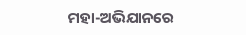ମହା-ଅଭିଯାନରେ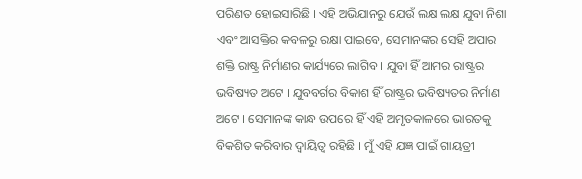ପରିଣତ ହୋଇସାରିଛି । ଏହି ଅଭିଯାନରୁ ଯେଉଁ ଲକ୍ଷ ଲକ୍ଷ ଯୁବା ନିଶା ଏବଂ ଆସକ୍ତିର କବଳରୁ ରକ୍ଷା ପାଇବେ, ସେମାନଙ୍କର ସେହି ଅପାର ଶକ୍ତି ରାଷ୍ଟ୍ର ନିର୍ମାଣର କାର୍ଯ୍ୟରେ ଲାଗିବ । ଯୁବା ହିଁ ଆମର ରାଷ୍ଟ୍ରର ଭବିଷ୍ୟତ ଅଟେ । ଯୁବବର୍ଗର ବିକାଶ ହିଁ ରାଷ୍ଟ୍ରର ଭବିଷ୍ୟତର ନିର୍ମାଣ ଅଟେ । ସେମାନଙ୍କ କାନ୍ଧ ଉପରେ ହିଁ ଏହି ଅମୃତକାଳରେ ଭାରତକୁ ବିକଶିତ କରିବାର ଦ୍ୱାୟିତ୍ୱ ରହିଛି । ମୁଁ ଏହି ଯଜ୍ଞ ପାଇଁ ଗାୟତ୍ରୀ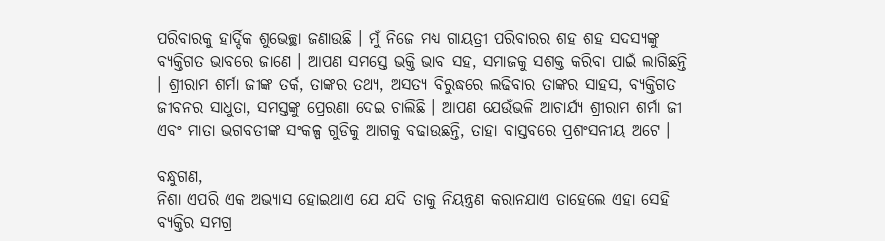ପରିବାରକୁ ହାର୍ଦ୍ଦିକ ଶୁଭେଚ୍ଛା ଜଣାଉଛି । ମୁଁ ନିଜେ ମଧ୍ୟ ଗାୟତ୍ରୀ ପରିବାରର ଶହ ଶହ ସଦସ୍ୟଙ୍କୁ ବ୍ୟକ୍ତିଗତ ଭାବରେ ଜାଣେ । ଆପଣ ସମସ୍ତେ ଭକ୍ତି ଭାବ ସହ, ସମାଜକୁ ସଶକ୍ତ କରିବା ପାଇଁ ଲାଗିଛନ୍ତି । ଶ୍ରୀରାମ ଶର୍ମା ଜୀଙ୍କ ତର୍କ, ତାଙ୍କର ତଥ୍ୟ, ଅସତ୍ୟ ବିରୁଦ୍ଧରେ ଲଢିବାର ତାଙ୍କର ସାହସ, ବ୍ୟକ୍ତିଗତ ଜୀବନର ସାଧୁତା, ସମସ୍ତଙ୍କୁ ପ୍ରେରଣା ଦେଇ ଚାଲିଛି । ଆପଣ ଯେଉଁଭଳି ଆଚାର୍ଯ୍ୟ ଶ୍ରୀରାମ ଶର୍ମା ଜୀ ଏବଂ ମାତା ଭଗବତୀଙ୍କ ସଂକଳ୍ପ ଗୁଡିକୁ ଆଗକୁ ବଢାଉଛନ୍ତି, ତାହା ବାସ୍ତବରେ ପ୍ରଶଂସନୀୟ ଅଟେ ।

ବନ୍ଧୁଗଣ,
ନିଶା ଏପରି ଏକ ଅଭ୍ୟାସ ହୋଇଥାଏ ଯେ ଯଦି ତାକୁ ନିୟନ୍ତ୍ରଣ କରାନଯାଏ ତାହେଲେ ଏହା ସେହି ବ୍ୟକ୍ତିର ସମଗ୍ର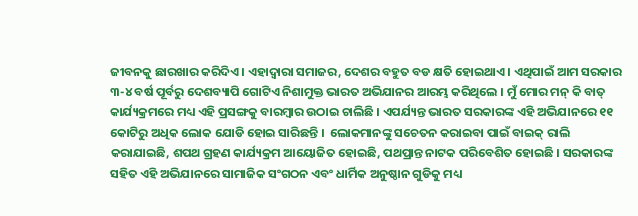ଜୀବନକୁ ଛାରଖାର କରିଦିଏ । ଏହାଦ୍ୱାରା ସମାଜର, ଦେଶର ବହୁତ ବଡ କ୍ଷତି ହୋଇଥାଏ । ଏଥିପାଇଁ ଆମ ସରକାର ୩-୪ ବର୍ଷ ପୂର୍ବରୁ ଦେଶବ୍ୟାପି ଗୋଟିଏ ନିଶାମୁକ୍ତ ଭାରତ ଅଭିଯାନର ଆରମ୍ଭ କରିଥିଲେ । ମୁଁ ମୋର ମନ୍ କି ବାତ୍ କାର୍ଯ୍ୟକ୍ରମରେ ମଧ୍ୟ ଏହି ପ୍ରସଙ୍ଗକୁ ବାରମ୍ବାର ଉଠାଇ ଚାଲିଛି । ଏପର୍ଯ୍ୟନ୍ତ ଭାରତ ସରକାରଙ୍କ ଏହି ଅଭିଯାନରେ ୧୧ କୋଟିରୁ ଅଧିକ ଲୋକ ଯୋଡି ହୋଇ ସାରିଛନ୍ତି ।  ଲୋକମାନଙ୍କୁ ସଚେତନ କରାଇବା ପାଇଁ ବାଇକ୍ ରାଲି କରାଯାଇଛି, ଶପଥ ଗ୍ରହଣ କାର୍ଯ୍ୟକ୍ରମ ଆୟୋଜିତ ହୋଇଛି, ପଥପ୍ରାନ୍ତ ନାଟକ ପରିବେଶିତ ହୋଇଛି । ସରକାରଙ୍କ ସହିତ ଏହି ଅଭିଯାନରେ ସାମାଜିକ ସଂଗଠନ ଏବଂ ଧାର୍ମିକ ଅନୁଷ୍ଠାନ ଗୁଡିକୁ ମଧ୍ୟ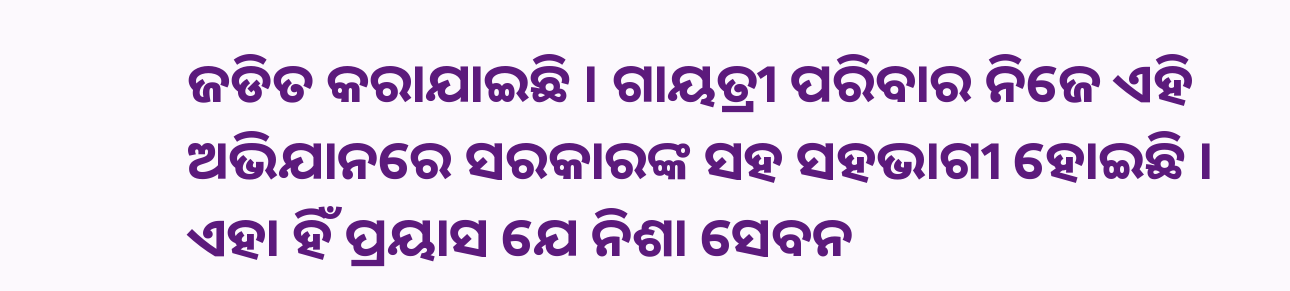ଜଡିତ କରାଯାଇଛି । ଗାୟତ୍ରୀ ପରିବାର ନିଜେ ଏହି ଅଭିଯାନରେ ସରକାରଙ୍କ ସହ ସହଭାଗୀ ହୋଇଛି । ଏହା ହିଁ ପ୍ରୟାସ ଯେ ନିଶା ସେବନ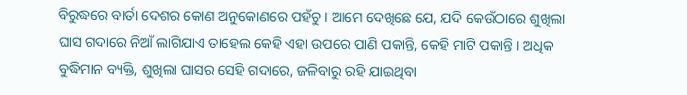ବିରୁଦ୍ଧରେ ବାର୍ତା ଦେଶର କୋଣ ଅନୁକୋଣରେ ପହଁଚୁ । ଆମେ ଦେଖିଛେ ଯେ, ଯଦି କେଉଁଠାରେ ଶୁଖିଲା ଘାସ ଗଦାରେ ନିଆଁ ଲାଗିଯାଏ ତାହେଲ କେହି ଏହା ଉପରେ ପାଣି ପକାନ୍ତି, କେହି ମାଟି ପକାନ୍ତି । ଅଧିକ ବୁଦ୍ଧିମାନ ବ୍ୟକ୍ତି, ଶୁଖିଲା ଘାସର ସେହି ଗଦାରେ, ଜଳିବାରୁ ରହି ଯାଇଥିବା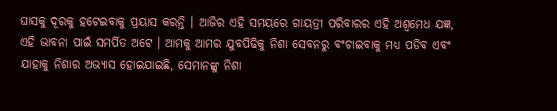ଘାସକୁ ଦୂରକୁ ହଟେଇବାକୁ ପ୍ରୟାସ କରନ୍ତି । ଆଜିର ଏହି ସମୟରେ ଗାୟତ୍ରୀ ପରିବାରର ଏହି ଅଶ୍ୱମେଧ ଯଜ୍ଞ, ଏହି ଭାବନା ପାଇଁ ସମର୍ପିତ ଅଟେ । ଆମକୁ ଆମର ଯୁବପିଢିକୁ ନିଶା ସେବନରୁ ବଂଚାଇବାକୁ ମଧ୍ୟ ପଡିବ ଏବଂ ଯାହାକୁ ନିଶାର ଅଭ୍ୟାସ ହୋଇଯାଇଛି, ସେମାନଙ୍କୁ ନିଶା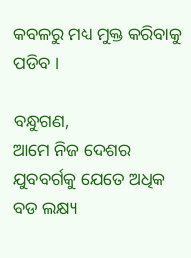କବଳରୁ ମଧ୍ୟ ମୁକ୍ତ କରିବାକୁ ପଡିବ ।

ବନ୍ଧୁଗଣ,
ଆମେ ନିଜ ଦେଶର ଯୁବବର୍ଗକୁ ଯେତେ ଅଧିକ ବଡ ଲକ୍ଷ୍ୟ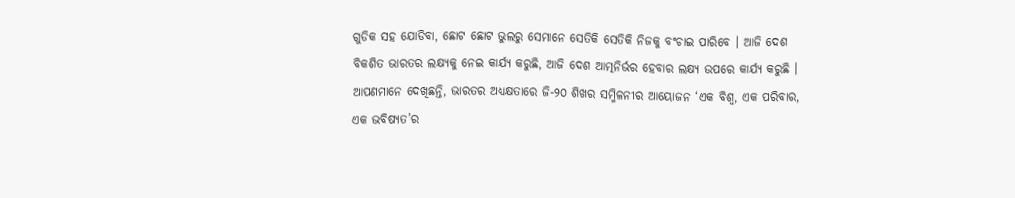ଗୁଡିକ ସହ ଯୋଡିବା, ଛୋଟ ଛୋଟ ଭୁଲରୁ ସେମାନେ ସେତିକି ସେତିକି ନିଜକୁ ବଂଚାଇ ପାରିବେ । ଆଜି ଦେଶ ବିକଶିତ ଭାରତର ଲକ୍ଷ୍ୟକୁ ନେଇ କାର୍ଯ୍ୟ କରୁଛି, ଆଜି ଦେଶ ଆତ୍ମନିର୍ଭର ହେବାର ଲକ୍ଷ୍ୟ ଉପରେ କାର୍ଯ୍ୟ କରୁଛି । ଆପଣମାନେ ଦେଖିଛନ୍ତି, ଭାରତର ଅଧ୍ୟକ୍ଷତାରେ ଜି-୨୦ ଶିଖର ସମ୍ମିଳନୀର ଆୟୋଜନ ‘ଏକ ବିଶ୍ୱ, ଏକ ପରିବାର, ଏକ ଭବିଷ୍ୟତ’ର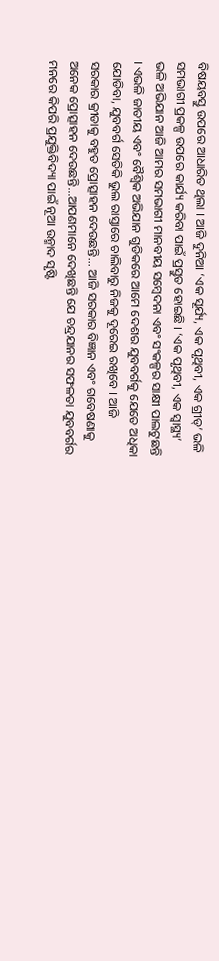ବିଷୟବସ୍ତୁ ଉପରେ ଆଧାରିତ ଥିଲା । ଆଜି ଦୁନିଆ ‘ଏକ ସୂର୍ଯ୍ୟ, ଏକ ପୃଥିବୀ, ଏକ ଗ୍ରୀଡ୍‌’ ଭଳି ସମଭାଗୀ ପ୍ରକଳ୍ପ ଉପରେ କାର୍ଯ୍ୟ କରିବା ପାଇଁ ପ୍ରସ୍ତୁତ ହୋଇଛି । ‘ଏକ ପୃଥିବୀ, ଏକ ସ୍ୱାସ୍ଥ୍ୟ’ ଭଳି ଅଭିଯାନ ଆଜି ଆମର ସମଭାଗୀ ମାନବୀୟ ସମ୍ବେଦନା ଏବଂ ସଂକଳ୍ପର ସାକ୍ଷୀ ପାଲଟୁଛନ୍ତି । ଏଭଳି ଜାତୀୟ ଏବଂ ବୈଶ୍ୱିକ ଅଭିଯାନ ଗୁଡିକରେ ଆମେ ଦେଶର ଯୁବବର୍ଗକୁ ଯେତେ ଅଧିକା ଯୋଡିବା, ଯୁବବର୍ଗ ସେତିକି ଭୁଲ ରାସ୍ତାରେ ଚାଲିବାରୁ ନିଜକୁ ଦୂରେଇ ରଖିବେ । ଆଜି ସରକାର କ୍ରୀଡାକୁ ବହୁତ ପ୍ରୋତ୍ସାହନ ଦେଉଛନ୍ତି... ଆଜି ସରକାର ବିଜ୍ଞାନ ଏବଂ ଗବେଷଣାକୁ ଅନେକ ପ୍ରୋତ୍ସାହନ ଦେଉଛନ୍ତି...ଆପଣମାନେ ଦେଖିଛନ୍ତି ଯେ ଚନ୍ଦ୍ରଯାନର ସଫଳତା ଯୁବବର୍ଗର ମନରେ କିପରି ପ୍ରଯୁକ୍ତିବିଦ୍ୟା ପାଇଁ ନୂଆ ଉନ୍ମାଦ ସୃଷ୍ଟି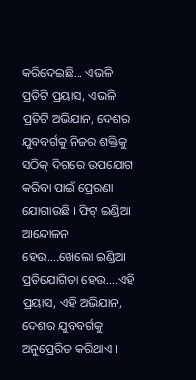କରିଦେଇଛି... ଏଭଳି ପ୍ରତିଟି ପ୍ରୟାସ, ଏଭଳି ପ୍ରତିଟି ଅଭିଯାନ, ଦେଶର ଯୁବବର୍ଗକୁ ନିଜର ଶକ୍ତିକୁ ସଠିକ୍ ଦିଗରେ ଉପଯୋଗ କରିବା ପାଇଁ ପ୍ରେରଣା ଯୋଗାଉଛି । ଫିଟ୍ ଇଣ୍ଡିଆ ଆନ୍ଦୋଳନ ହେଉ....ଖେଲୋ ଇଣ୍ଡିଆ ପ୍ରତିଯୋଗିତା ହେଉ....ଏହି ପ୍ରୟାସ, ଏହି ଅଭିଯାନ, ଦେଶର ଯୁବବର୍ଗକୁ ଅନୁପ୍ରେରିତ କରିଥାଏ ।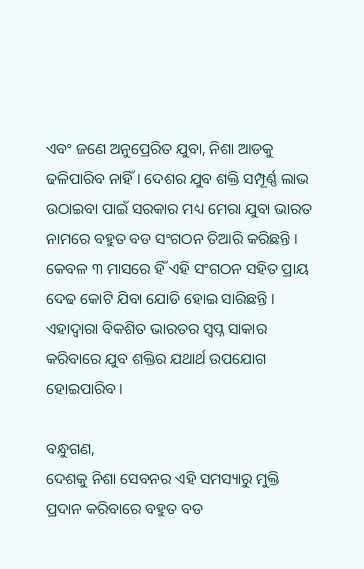ଏବଂ ଜଣେ ଅନୁପ୍ରେରିତ ଯୁବା, ନିଶା ଆଡକୁ ଢଳିପାରିବ ନାହିଁ । ଦେଶର ଯୁବ ଶକ୍ତି ସମ୍ପୂର୍ଣ୍ଣ ଲାଭ ଉଠାଇବା ପାଇଁ ସରକାର ମଧ୍ୟ ମେରା ଯୁବା ଭାରତ ନାମରେ ବହୁତ ବଡ ସଂଗଠନ ତିଆରି କରିଛନ୍ତି । କେବଳ ୩ ମାସରେ ହିଁ ଏହି ସଂଗଠନ ସହିତ ପ୍ରାୟ ଦେଢ କୋଟି ଯିବା ଯୋଡି ହୋଇ ସାରିଛନ୍ତି । ଏହାଦ୍ୱାରା ବିକଶିତ ଭାରତର ସ୍ୱପ୍ନ ସାକାର କରିବାରେ ଯୁବ ଶକ୍ତିର ଯଥାର୍ଥ ଉପଯୋଗ ହୋଇପାରିବ ।

ବନ୍ଧୁଗଣ,
ଦେଶକୁ ନିଶା ସେବନର ଏହି ସମସ୍ୟାରୁ ମୁକ୍ତି ପ୍ରଦାନ କରିବାରେ ବହୁତ ବଡ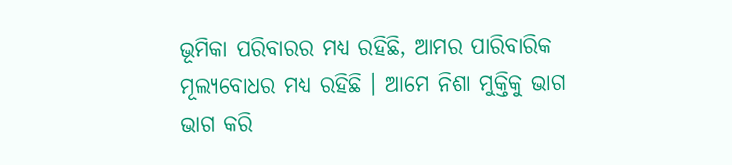ଭୂମିକା ପରିବାରର ମଧ୍ୟ ରହିଛି, ଆମର ପାରିବାରିକ ମୂଲ୍ୟବୋଧର ମଧ୍ୟ ରହିଛି । ଆମେ ନିଶା ମୁକ୍ତିକୁ ଭାଗ ଭାଗ କରି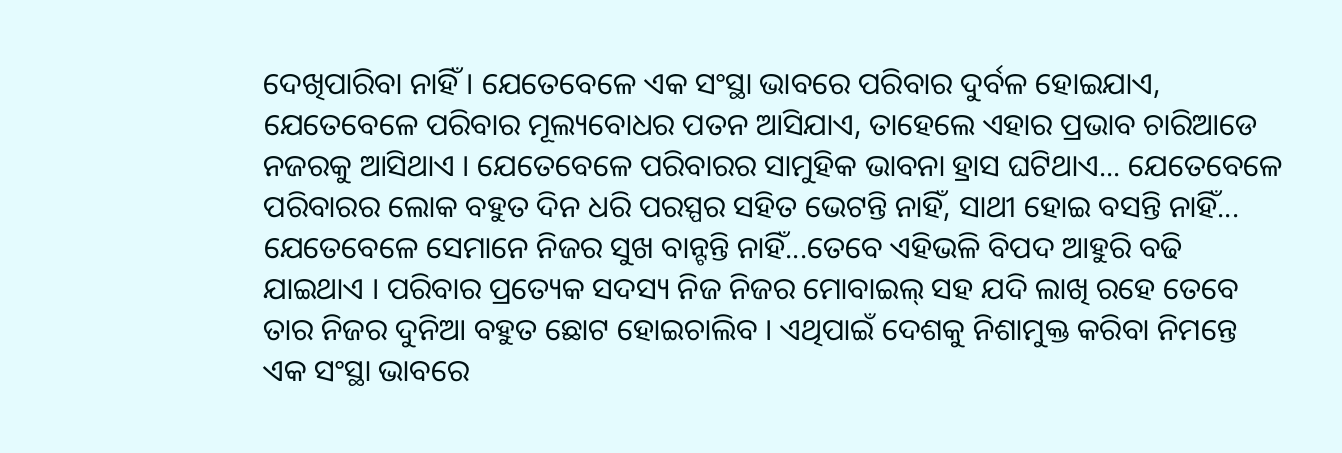ଦେଖିପାରିବା ନାହିଁ । ଯେତେବେଳେ ଏକ ସଂସ୍ଥା ଭାବରେ ପରିବାର ଦୁର୍ବଳ ହୋଇଯାଏ, ଯେତେବେଳେ ପରିବାର ମୂଲ୍ୟବୋଧର ପତନ ଆସିଯାଏ, ତାହେଲେ ଏହାର ପ୍ରଭାବ ଚାରିଆଡେ ନଜରକୁ ଆସିଥାଏ । ଯେତେବେଳେ ପରିବାରର ସାମୁହିକ ଭାବନା ହ୍ରାସ ଘଟିଥାଏ... ଯେତେବେଳେ ପରିବାରର ଲୋକ ବହୁତ ଦିନ ଧରି ପରସ୍ପର ସହିତ ଭେଟନ୍ତି ନାହିଁ, ସାଥୀ ହୋଇ ବସନ୍ତି ନାହିଁ... ଯେତେବେଳେ ସେମାନେ ନିଜର ସୁଖ ବାନ୍ଟନ୍ତି ନାହିଁ...ତେବେ ଏହିଭଳି ବିପଦ ଆହୁରି ବଢି ଯାଇଥାଏ । ପରିବାର ପ୍ରତ୍ୟେକ ସଦସ୍ୟ ନିଜ ନିଜର ମୋବାଇଲ୍ ସହ ଯଦି ଲାଖି ରହେ ତେବେ ତାର ନିଜର ଦୁନିଆ ବହୁତ ଛୋଟ ହୋଇଚାଲିବ । ଏଥିପାଇଁ ଦେଶକୁ ନିଶାମୁକ୍ତ କରିବା ନିମନ୍ତେ ଏକ ସଂସ୍ଥା ଭାବରେ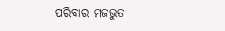ପରିବାର ମଜଭୁତ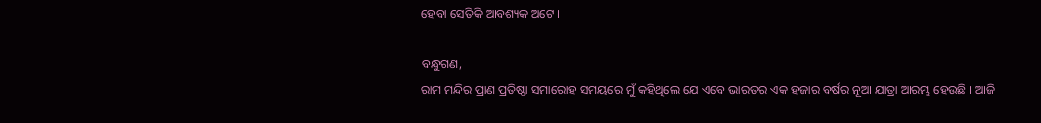ହେବା ସେତିକି ଆବଶ୍ୟକ ଅଟେ ।

ବନ୍ଧୁଗଣ,
ରାମ ମନ୍ଦିର ପ୍ରାଣ ପ୍ରତିଷ୍ଠା ସମାରୋହ ସମୟରେ ମୁଁ କହିଥିଲେ ଯେ ଏବେ ଭାରତର ଏକ ହଜାର ବର୍ଷର ନୂଆ ଯାତ୍ରା ଆରମ୍ଭ ହେଉଛି । ଆଜି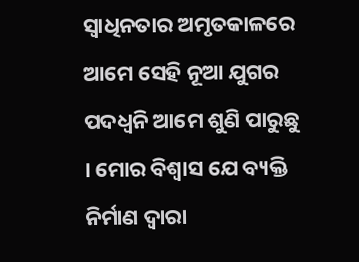ସ୍ୱାଧିନତାର ଅମୃତକାଳରେ ଆମେ ସେହି ନୂଆ ଯୁଗର ପଦଧ୍ୱନି ଆମେ ଶୁଣି ପାରୁଛୁ । ମୋର ବିଶ୍ୱାସ ଯେ ବ୍ୟକ୍ତି ନିର୍ମାଣ ଦ୍ୱାରା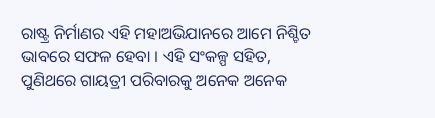ରାଷ୍ଟ୍ର ନିର୍ମାଣର ଏହି ମହାଅଭିଯାନରେ ଆମେ ନିଶ୍ଚିତ ଭାବରେ ସଫଳ ହେବା । ଏହି ସଂକଳ୍ପ ସହିତ, ପୁଣିଥରେ ଗାୟତ୍ରୀ ପରିବାରକୁ ଅନେକ ଅନେକ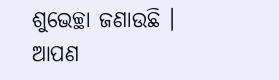ଶୁଭେଚ୍ଛା ଜଣାଉଛି ।
ଆପଣ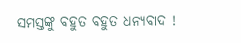ସମସ୍ତଙ୍କୁ ବହୁତ ବହୁତ ଧନ୍ୟବାଦ !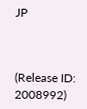JP



(Release ID: 2008992)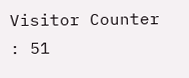Visitor Counter : 51